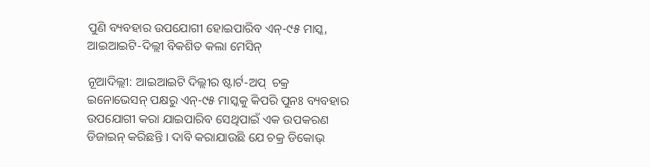ପୁଣି ବ୍ୟବହାର ଉପଯୋଗୀ ହୋଇପାରିବ ଏନ୍-୯୫ ମାସ୍କ, ଆଇଆଇଟି-ଦିଲ୍ଲୀ ବିକଶିତ କଲା ମେସିନ୍

ନୂଆଦିଲ୍ଲୀ: ଆଇଆଇଟି ଦିଲ୍ଲୀର ଷ୍ଟାର୍ଟ-ଅପ୍  ଚକ୍ର ଇନୋଭେସନ୍ ପକ୍ଷରୁ ଏନ୍-୯୫ ମାସ୍କକୁ କିପରି ପୁନଃ ବ୍ୟବହାର ଉପଯୋଗୀ କରା ଯାଇପାରିବ ସେଥିପାଇଁ ଏକ ଉପକରଣ ଡିଜାଇନ୍ କରିଛନ୍ତି । ଦାବି କରାଯାଉଛି ଯେ ଚକ୍ର ଡିକୋଭ୍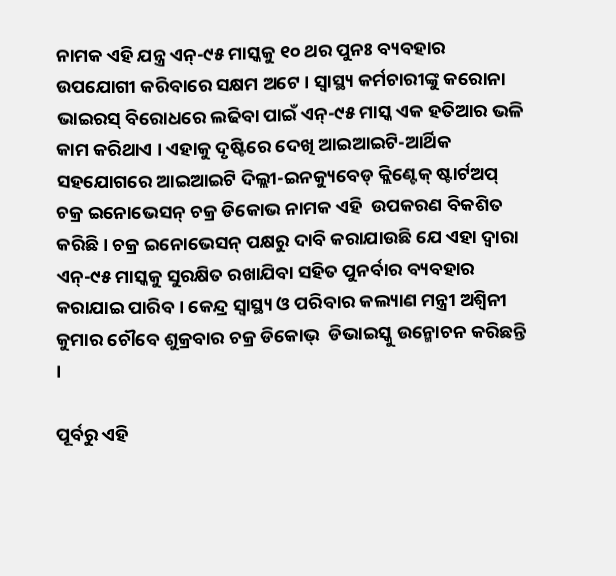ନାମକ ଏହି ଯନ୍ତ୍ର ଏନ୍-୯୫ ମାସ୍କକୁ ୧୦ ଥର ପୁନଃ ବ୍ୟବହାର ଉପଯୋଗୀ କରିବାରେ ସକ୍ଷମ ଅଟେ । ସ୍ବାସ୍ଥ୍ୟ କର୍ମଚାରୀଙ୍କୁ କରୋନା ଭାଇରସ୍ ବିରୋଧରେ ଲଢିବା ପାଇଁ ଏନ୍-୯୫ ମାସ୍କ ଏକ ହତିଆର ଭଳି କାମ କରିଥାଏ । ଏହାକୁ ଦୃଷ୍ଟିରେ ଦେଖି ଆଇଆଇଟି-ଆର୍ଥିକ ସହଯୋଗରେ ଆଇଆଇଟି ଦିଲ୍ଲୀ-ଇନକ୍ୟୁବେଡ୍ କ୍ଲିଣ୍ଟେକ୍ ଷ୍ଟାର୍ଟଅପ୍ ଚକ୍ର ଇନୋଭେସନ୍ ଚକ୍ର ଡିକୋଭ ନାମକ ଏହି  ଉପକରଣ ବିକଶିତ କରିଛି। ଚକ୍ର ଇନୋଭେସନ୍ ପକ୍ଷରୁ ଦାବି କରାଯାଉଛି ଯେ ଏହା ଦ୍ବାରା ଏନ୍-୯୫ ମାସ୍କକୁ ସୁରକ୍ଷିତ ରଖାଯିବା ସହିତ ପୁନର୍ବାର ବ୍ୟବହାର କରାଯାଇ ପାରିବ । କେନ୍ଦ୍ର ସ୍ବାସ୍ଥ୍ୟ ଓ ପରିବାର କଲ୍ୟାଣ ମନ୍ତ୍ରୀ ଅଶ୍ବିନୀ କୁମାର ଚୌବେ ଶୁକ୍ରବାର ଚକ୍ର ଡିକୋଭ୍  ଡିଭାଇସ୍କୁ ଉନ୍ମୋଚନ କରିଛନ୍ତି ।

ପୂର୍ବରୁ ଏହି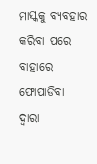ମାସ୍କକୁ ବ୍ୟବହାର କରିବା ପରେ ବାହାରେ ଫୋପାଡିବା ଦ୍ବାରା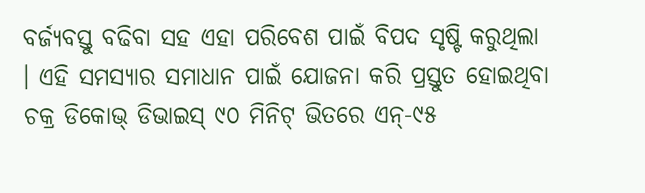ବର୍ଜ୍ୟବସ୍ତୁ ବଢିବା ସହ ଏହା ପରିବେଶ ପାଇଁ ବିପଦ ସୃଷ୍ଟି କରୁଥିଲା । ଏହି ସମସ୍ୟାର ସମାଧାନ ପାଇଁ ଯୋଜନା କରି ପ୍ରସ୍ତୁତ ହୋଇଥିବା ଚକ୍ର ଡିକୋଭ୍ ଡିଭାଇସ୍ ୯୦ ମିନିଟ୍ ଭିତରେ ଏନ୍-୯୫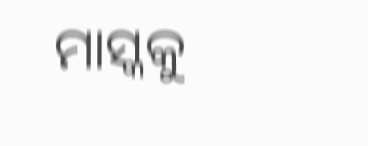ମାସ୍କକୁ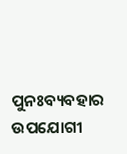ପୁନଃବ୍ୟବହାର ଉପଯୋଗୀ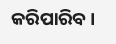କରିପାରିବ ।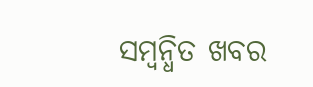ସମ୍ବନ୍ଧିତ ଖବର